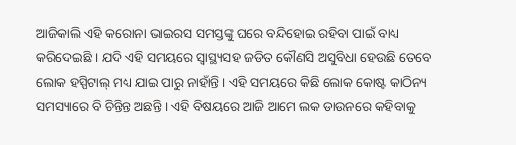ଆଜିକାଲି ଏହି କରୋନା ଭାଇରସ ସମସ୍ତଙ୍କୁ ଘରେ ବନ୍ଦିହୋଇ ରହିବା ପାଇଁ ବାଧ୍ୟ କରିଦେଇଛି । ଯଦି ଏହି ସମୟରେ ସ୍ଵାସ୍ଥ୍ୟସହ ଜଡିତ କୌଣସି ଅସୁବିଧା ହେଉଛି ତେବେ ଲୋକ ହସ୍ପିଟାଲ୍ ମଧ୍ୟ ଯାଇ ପାରୁ ନାହାଁନ୍ତି । ଏହି ସମୟରେ କିଛି ଲୋକ କୋଷ୍ଟ କାଠିନ୍ୟ ସମସ୍ୟାରେ ବି ଚିନ୍ତିନ୍ତ ଅଛନ୍ତି । ଏହି ବିଷୟରେ ଆଜି ଆମେ ଲକ ଡାଉନରେ କହିବାକୁ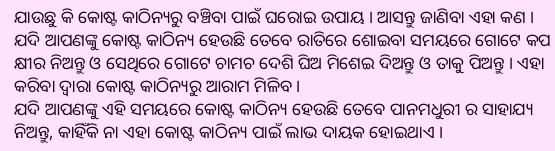ଯାଉଛୁ କି କୋଷ୍ଟ କାଠିନ୍ୟରୁ ବଞ୍ଚିବା ପାଇଁ ଘରୋଇ ଉପାୟ । ଆସନ୍ତୁ ଜାଣିବା ଏହା କଣ ।
ଯଦି ଆପଣଙ୍କୁ କୋଷ୍ଟ କାଠିନ୍ୟ ହେଉଛି ତେବେ ରାତିରେ ଶୋଇବା ସମୟରେ ଗୋଟେ କପ କ୍ଷୀର ନିଅନ୍ତୁ ଓ ସେଥିରେ ଗୋଟେ ଚାମଚ ଦେଶି ଘିଅ ମିଶେଇ ଦିଅନ୍ତୁ ଓ ତାକୁ ପିଅନ୍ତୁ । ଏହା କରିବା ଦ୍ଵାରା କୋଷ୍ଟ କାଠିନ୍ୟରୁ ଆରାମ ମିଳିବ ।
ଯଦି ଆପଣଙ୍କୁ ଏହି ସମୟରେ କୋଷ୍ଟ କାଠିନ୍ୟ ହେଉଛି ତେବେ ପାନମଧୁରୀ ର ସାହାଯ୍ୟ ନିଅନ୍ତୁ, କାହିଁକି ନା ଏହା କୋଷ୍ଟ କାଠିନ୍ୟ ପାଇଁ ଲାଭ ଦାୟକ ହୋଇଥାଏ ।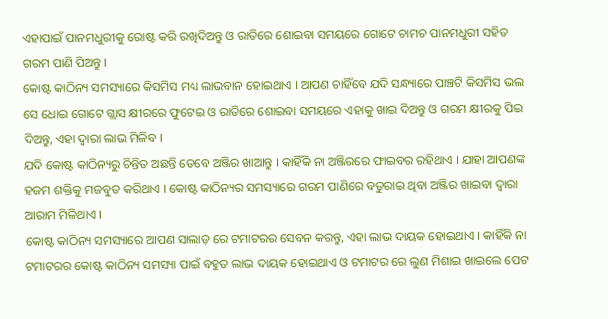ଏହାପାଇଁ ପାନମଧୁରୀକୁ ରୋଷ୍ଟ କରି ରଖିଦିଅନ୍ତୁ ଓ ରାତିରେ ଶୋଇବା ସମୟରେ ଗୋଟେ ଚାମଚ ପାନମଧୁରୀ ସହିତ ଗରମ ପାଣି ପିଅନ୍ତୁ ।
କୋଷ୍ଟ କାଠିନ୍ୟ ସମସ୍ୟାରେ କିସମିସ ମଧ୍ୟ ଲାଭବାନ ହୋଇଥାଏ । ଆପଣ ଚାହିଁବେ ଯଦି ସନ୍ଧ୍ୟାରେ ପାଞ୍ଚଟି କିସମିସ ଭଲ ସେ ଧୋଇ ଗୋଟେ ଗ୍ଲାସ କ୍ଷୀରରେ ଫୁଟେଇ ଓ ରାତିରେ ଶୋଇବା ସମୟରେ ଏହାକୁ ଖାଇ ଦିଅନ୍ତୁ ଓ ଗରମ କ୍ଷୀରକୁ ପିଇ ଦିଅନ୍ତୁ, ଏହା ଦ୍ଵାରା ଲାଭ ମିଳିବ ।
ଯଦି କୋଷ୍ଟ କାଠିନ୍ୟରୁ ଚିନ୍ତିତ ଅଛନ୍ତି ତେବେ ଅଞ୍ଜିର ଖାଆନ୍ତୁ । କାହିଁକି ନା ଅଞ୍ଜିରରେ ଫାଇବର ରହିଥାଏ । ଯାହା ଆପଣଙ୍କ ହଜମ ଶକ୍ତିକୁ ମଜବୁତ କରିଥାଏ । କୋଷ୍ଟ କାଠିନ୍ୟର ସମସ୍ୟାରେ ଗରମ ପାଣିରେ ବତୁରାଇ ଥିବା ଅଞ୍ଜିର ଖାଇବା ଦ୍ଵାରା ଆରାମ ମିଳିଥାଏ ।
କୋଷ୍ଟ କାଠିନ୍ୟ ସମସ୍ୟାରେ ଆପଣ ସାଲାଡ଼ ରେ ଟମାଟରର ସେବନ କରନ୍ତୁ, ଏହା ଲାଭ ଦାୟକ ହୋଇଥାଏ । କାହିଁକି ନା ଟମାଟରର କୋଷ୍ଟ କାଠିନ୍ୟ ସମସ୍ୟା ପାଇଁ ବହୁତ ଲାଭ ଦାୟକ ହୋଇଥାଏ ଓ ଟମାଟର ରେ ଲୁଣ ମିଶାଇ ଖାଇଲେ ପେଟ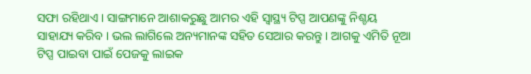ସଫା ରହିଥାଏ । ସାଙ୍ଗମାନେ ଆଶାକରୁଛୁ ଆମର ଏହି ସ୍ୱାସ୍ଥ୍ୟ ଟିପ୍ସ ଆପଣଙ୍କୁ ନିଶ୍ଚୟ ସାହାଯ୍ୟ କରିବ । ଭଲ ଲାଗିଲେ ଅନ୍ୟମାନଙ୍କ ସହିତ ସେଆର କରନ୍ତୁ । ଆଗକୁ ଏମିତି ନୂଆ ଟିପ୍ସ ପାଇବା ପାଇଁ ପେଜକୁ ଲାଇକ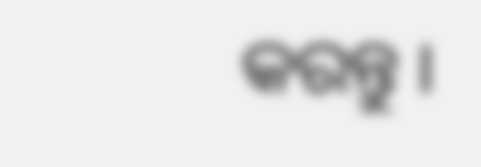କରନ୍ତୁ ।